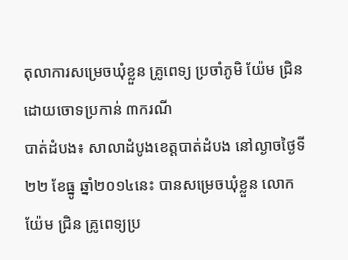តុលាការសម្រេចឃុំខ្លួន គ្រូពេទ្យ ប្រចាំភូមិ យ៉ែម ជ្រិន ដោយចោទប្រកាន់ ៣ករណី
បាត់ដំបង៖ សាលាដំបូងខេត្តបាត់ដំបង នៅល្ងាចថ្ងៃទី២២ ខែធ្នូ ឆ្នាំ២០១៤នេះ បានសម្រេចឃុំខ្លួន លោក យ៉ែម ជ្រិន គ្រូពេទ្យប្រ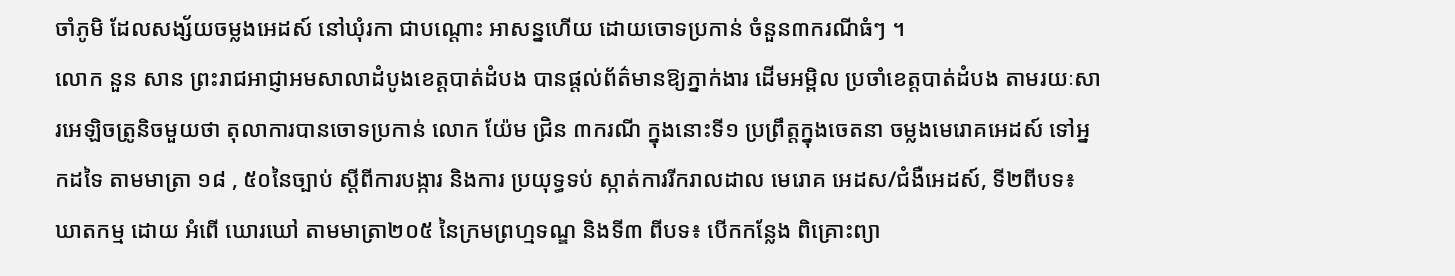ចាំភូមិ ដែលសង្ស័យចម្លងអេដស៍ នៅឃុំរកា ជាបណ្តោះ អាសន្នហើយ ដោយចោទប្រកាន់ ចំនួន៣ករណីធំៗ ។
លោក នួន សាន ព្រះរាជអាជ្ញាអមសាលាដំបូងខេត្តបាត់ដំបង បានផ្តល់ព័ត៌មានឱ្យភ្នាក់ងារ ដើមអម្ពិល ប្រចាំខេត្តបាត់ដំបង តាមរយៈសារអេឡិចត្រូនិចមួយថា តុលាការបានចោទប្រកាន់ លោក យ៉ែម ជ្រិន ៣ករណី ក្នុងនោះទី១ ប្រព្រឹត្តក្នុងចេតនា ចម្លងមេរោគអេដស៍ ទៅអ្នកដទៃ តាមមាត្រា ១៨ , ៥០នៃច្បាប់ ស្តីពីការបង្ការ និងការ ប្រយុទ្ធទប់ ស្កាត់ការរីករាលដាល មេរោគ អេដស/ជំងឺអេដស៍, ទី២ពីបទ៖ ឃាតកម្ម ដោយ អំពើ ឃោរឃៅ តាមមាត្រា២០៥ នៃក្រមព្រហ្មទណ្ឌ និងទី៣ ពីបទ៖ បើកកន្លែង ពិគ្រោះព្យា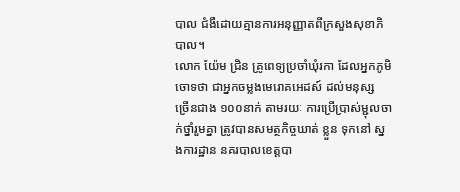បាល ជំងឺដោយគ្មានការអនុញ្ញាតពីក្រសួងសុខាភិបាល។
លោក យ៉ែម ជ្រិន គ្រូពេទ្យប្រចាំឃុំរកា ដែលអ្នកភូមិចោទថា ជាអ្នកចម្លងមេរោគអេដស៍ ដល់មនុស្ស ច្រើនជាង ១០០នាក់ តាមរយៈ ការប្រើប្រាស់ម្ជុលចាក់ថ្នាំរួមគ្នា ត្រូវបានសមត្ថកិច្ចឃាត់ ខ្លួន ទុកនៅ ស្នងការដ្ឋាន នគរបាលខេត្តបា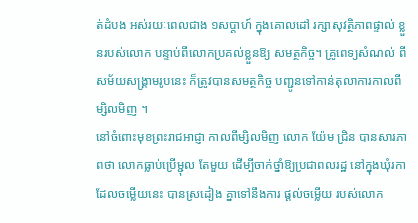ត់ដំបង អស់រយៈពេលជាង ១សប្តាហ៍ ក្នុងគោលដៅ រក្សាសុវត្ថិភាពផ្ទាល់ ខ្លួនរបស់លោក បន្ទាប់ពីលោកប្រគល់ខ្លួនឱ្យ សមត្ថកិច្ច។ គ្រូពេទ្យសំណល់ ពីសម័យសង្រ្គាមរូបនេះ ក៏ត្រូវបានសមត្ថកិច្ច បញ្ជូនទៅកាន់តុលាការកាលពីម្សិលមិញ ។
នៅចំពោះមុខព្រះរាជអាជ្ញា កាលពីម្សិលមិញ លោក យ៉ែម ជ្រិន បានសារភាពថា លោកធ្លាប់ប្រើម្ជុល តែមួយ ដើម្បីចាក់ថ្នាំឱ្យប្រជាពលរដ្ឋ នៅក្នុងឃុំរកា ដែលចម្លើយនេះ បានស្រដៀង គ្នាទៅនឹងការ ផ្តល់ចម្លើយ របស់លោក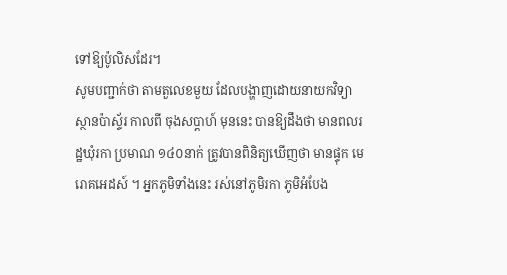ទៅឱ្យប៉ូលិសដែរ។
សូមបញ្ជាក់ថា តាមតួលេខមួយ ដែលបង្ហាញដោយនាយកវិទ្យាស្ថានប៉ាស្ទ័រ កាលពី ចុងសប្តាហ៍ មុននេះ បានឱ្យដឹងថា មានពលរដ្ឋឃុំរកា ប្រមាណ ១៤០នាក់ ត្រូវបានពិនិត្យឃើញថា មានផ្ទុក មេរោគអេដស៍ ។ អ្នកភូមិទាំងនេះ រស់នៅភូមិរកា ភូមិអំបែង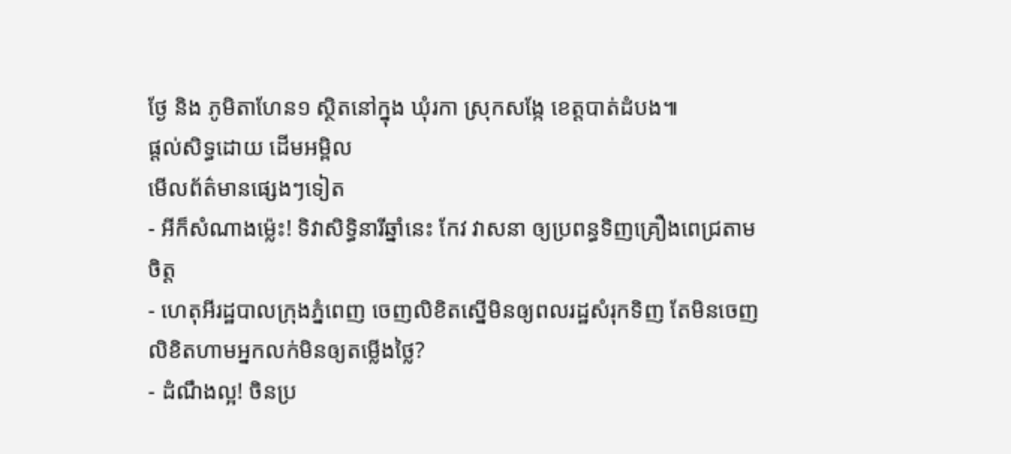ថ្ងែ និង ភូមិតាហែន១ ស្ថិតនៅក្នុង ឃុំរកា ស្រុកសង្កែ ខេត្តបាត់ដំបង៕
ផ្តល់សិទ្ធដោយ ដើមអម្ពិល
មើលព័ត៌មានផ្សេងៗទៀត
- អីក៏សំណាងម្ល៉េះ! ទិវាសិទ្ធិនារីឆ្នាំនេះ កែវ វាសនា ឲ្យប្រពន្ធទិញគ្រឿងពេជ្រតាមចិត្ត
- ហេតុអីរដ្ឋបាលក្រុងភ្នំពេញ ចេញលិខិតស្នើមិនឲ្យពលរដ្ឋសំរុកទិញ តែមិនចេញលិខិតហាមអ្នកលក់មិនឲ្យតម្លើងថ្លៃ?
- ដំណឹងល្អ! ចិនប្រ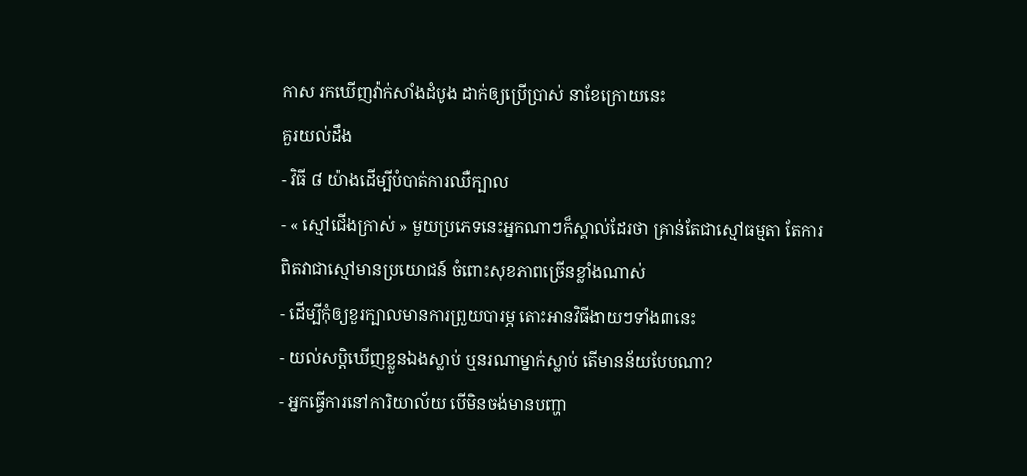កាស រកឃើញវ៉ាក់សាំងដំបូង ដាក់ឲ្យប្រើប្រាស់ នាខែក្រោយនេះ
គួរយល់ដឹង
- វិធី ៨ យ៉ាងដើម្បីបំបាត់ការឈឺក្បាល
- « ស្មៅជើងក្រាស់ » មួយប្រភេទនេះអ្នកណាៗក៏ស្គាល់ដែរថា គ្រាន់តែជាស្មៅធម្មតា តែការពិតវាជាស្មៅមានប្រយោជន៍ ចំពោះសុខភាពច្រើនខ្លាំងណាស់
- ដើម្បីកុំឲ្យខួរក្បាលមានការព្រួយបារម្ភ តោះអានវិធីងាយៗទាំង៣នេះ
- យល់សប្តិឃើញខ្លួនឯងស្លាប់ ឬនរណាម្នាក់ស្លាប់ តើមានន័យបែបណា?
- អ្នកធ្វើការនៅការិយាល័យ បើមិនចង់មានបញ្ហា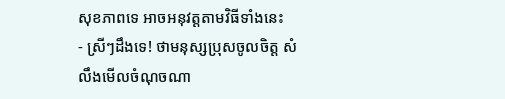សុខភាពទេ អាចអនុវត្តតាមវិធីទាំងនេះ
- ស្រីៗដឹងទេ! ថាមនុស្សប្រុសចូលចិត្ត សំលឹងមើលចំណុចណា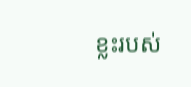ខ្លះរបស់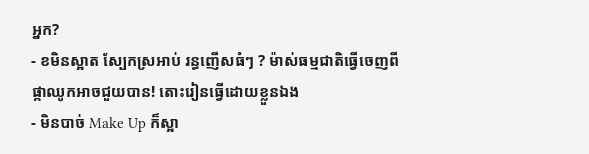អ្នក?
- ខមិនស្អាត ស្បែកស្រអាប់ រន្ធញើសធំៗ ? ម៉ាស់ធម្មជាតិធ្វើចេញពីផ្កាឈូកអាចជួយបាន! តោះរៀនធ្វើដោយខ្លួនឯង
- មិនបាច់ Make Up ក៏ស្អា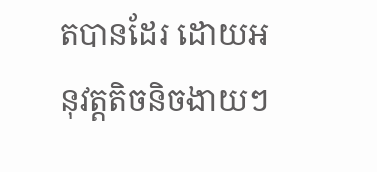តបានដែរ ដោយអនុវត្តតិចនិចងាយៗ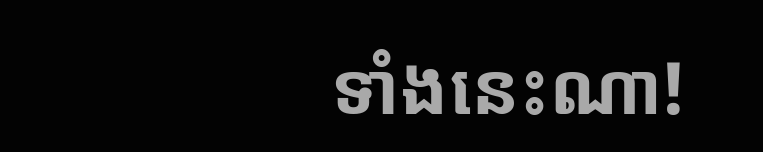ទាំងនេះណា!